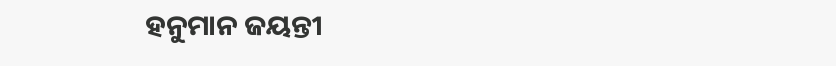ହନୁମାନ ଜୟନ୍ତୀ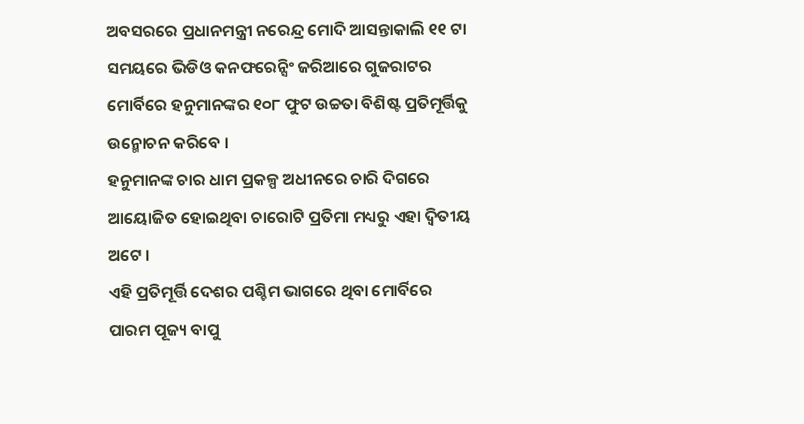ଅବସରରେ ପ୍ରଧାନମନ୍ତ୍ରୀ ନରେନ୍ଦ୍ର ମୋଦି ଆସନ୍ତାକାଲି ୧୧ ଟା ସମୟରେ ଭିଡିଓ କନଫରେନ୍ସିଂ ଜରିଆରେ ଗୁଜରାଟର ମୋର୍ବିରେ ହନୁମାନଙ୍କର ୧୦୮ ଫୁଟ ଉଚ୍ଚତା ବିଶିଷ୍ଟ ପ୍ରତିମୂର୍ତ୍ତିକୁ ଉନ୍ମୋଚନ କରିବେ ।
ହନୁମାନଙ୍କ ଚାର ଧାମ ପ୍ରକଳ୍ପ ଅଧୀନରେ ଚାରି ଦିଗରେ ଆୟୋଜିତ ହୋଇଥିବା ଚାରୋଟି ପ୍ରତିମା ମଧ୍ୟରୁ ଏହା ଦ୍ୱିତୀୟ ଅଟେ ।
ଏହି ପ୍ରତିମୂର୍ତ୍ତି ଦେଶର ପଶ୍ଚିମ ଭାଗରେ ଥିବା ମୋର୍ବିରେ ପାରମ ପୂଜ୍ୟ ବାପୁ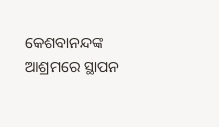କେଶବାନନ୍ଦଙ୍କ ଆଶ୍ରମରେ ସ୍ଥାପନ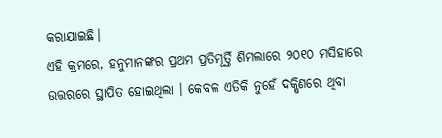କରାଯାଇଛି।
ଏହି କ୍ରମରେ, ହନୁମାନଙ୍କର ପ୍ରଥମ ପ୍ରତିମୂର୍ତ୍ତି ଶିମଲାରେ ୨୦୧୦ ମସିହାରେ ଉତ୍ତରରେ ସ୍ଥାପିତ ହୋଇଥିଲା । କେବଳ ଏତିକି ନୁହେଁ ଦକ୍ଷିଣରେ ଥିବା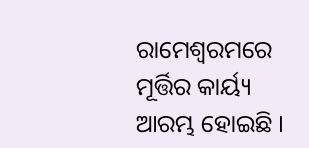ରାମେଶ୍ୱରମରେ ମୂର୍ତ୍ତିର କାର୍ୟ୍ୟ ଆରମ୍ଭ ହୋଇଛି ।